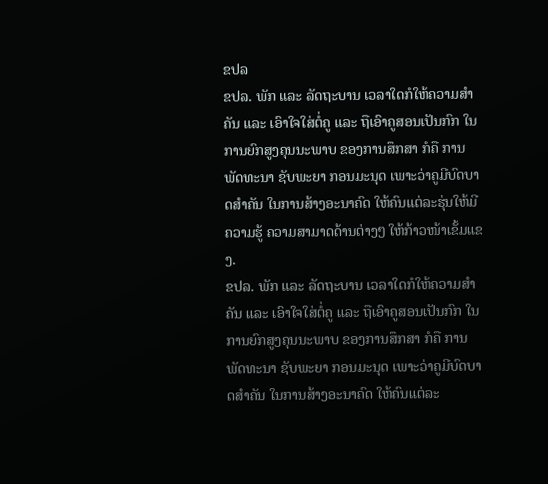ຂປລ
ຂປລ. ພັກ ແລະ ລັດຖະບານ ເວລາໃດກໍໃຫ້ຄວາມສໍາຄັນ ແລະ ເອົາໃຈໃສ່ຕໍ່ຄູ ແລະ ຖືເອົາຄູສອນເປັນກົກ ໃນການຍົກສູງຄຸນນະພາບ ຂອງການສຶກສາ ກໍຄື ການພັດທະນາ ຊັບພະຍາ ກອນມະນຸດ ເພາະວ່າຄູມີບົດບາດສໍາຄັນ ໃນການສ້າງອະນາຄົດ ໃຫ້ຄົນແຕ່ລະຮຸ່ນໃຫ້ມີຄວາມຮູ້ ຄວາມສາມາດດ້ານຕ່າງໆ ໃຫ້ກ້າວໜ້າເຂັ້ມແຂງ.
ຂປລ. ພັກ ແລະ ລັດຖະບານ ເວລາໃດກໍໃຫ້ຄວາມສໍາຄັນ ແລະ ເອົາໃຈໃສ່ຕໍ່ຄູ ແລະ ຖືເອົາຄູສອນເປັນກົກ ໃນການຍົກສູງຄຸນນະພາບ ຂອງການສຶກສາ ກໍຄື ການພັດທະນາ ຊັບພະຍາ ກອນມະນຸດ ເພາະວ່າຄູມີບົດບາດສໍາຄັນ ໃນການສ້າງອະນາຄົດ ໃຫ້ຄົນແຕ່ລະ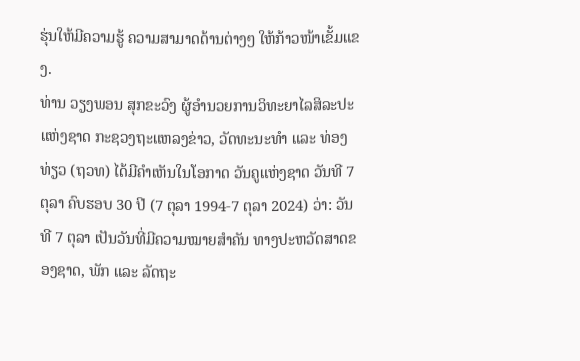ຮຸ່ນໃຫ້ມີຄວາມຮູ້ ຄວາມສາມາດດ້ານຕ່າງໆ ໃຫ້ກ້າວໜ້າເຂັ້ມແຂງ.
ທ່ານ ວຽງພອນ ສຸກຂະວົງ ຜູ້ອໍານວຍການວິທະຍາໄລສິລະປະແຫ່ງຊາດ ກະຊວງຖະແຫລງຂ່າວ, ວັດທະນະທໍາ ແລະ ທ່ອງທ່ຽວ (ຖວທ) ໄດ້ມີຄໍາເຫັນໃນໂອກາດ ວັນຄູແຫ່ງຊາດ ວັນທີ 7 ຕຸລາ ຄົບຮອບ 30 ປີ (7 ຕຸລາ 1994-7 ຕຸລາ 2024) ວ່າ: ວັນທີ 7 ຕຸລາ ເປັນວັນທີ່ມີຄວາມໝາຍສໍາຄັນ ທາງປະຫວັດສາດຂອງຊາດ, ພັກ ແລະ ລັດຖະ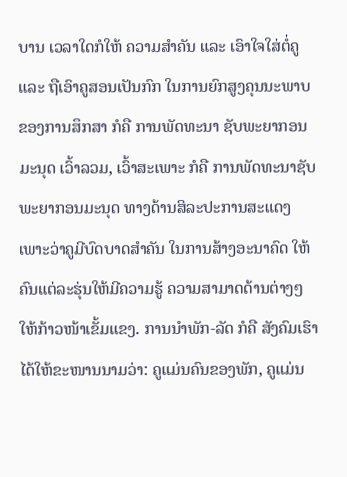ບານ ເວລາໃດກໍໃຫ້ ຄວາມສໍາຄັນ ແລະ ເອົາໃຈໃສ່ຕໍ່ຄູ ແລະ ຖືເອົາຄູສອນເປັນກົກ ໃນການຍົກສູງຄຸນນະພາບ ຂອງການສຶກສາ ກໍຄື ການພັດທະນາ ຊັບພະຍາກອນມະນຸດ ເວົ້າລວມ, ເວົ້າສະເພາະ ກໍຄື ການພັດທະນາຊັບ ພະຍາກອນມະນຸດ ທາງດ້ານສິລະປະການສະແດງ ເພາະວ່າຄູມີບົດບາດສໍາຄັນ ໃນການສ້າງອະນາຄົດ ໃຫ້ຄົນແຕ່ລະຮຸ່ນໃຫ້ມີຄວາມຮູ້ ຄວາມສາມາດດ້ານຕ່າງໆ ໃຫ້ກ້າວໜ້າເຂັ້ມແຂງ. ການນໍາພັກ-ລັດ ກໍຄື ສັງຄົມເຮົາໄດ້ໃຫ້ຂະໜານນາມວ່າ: ຄູແມ່ນຄົນຂອງພັກ, ຄູແມ່ນ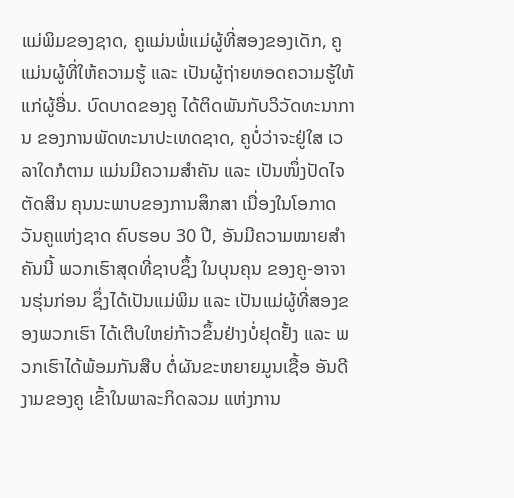ແມ່ພິມຂອງຊາດ, ຄູແມ່ນພໍ່ແມ່ຜູ້ທີ່ສອງຂອງເດັກ, ຄູແມ່ນຜູ້ທີ່ໃຫ້ຄວາມຮູ້ ແລະ ເປັນຜູ້ຖ່າຍທອດຄວາມຮູ້ໃຫ້ແກ່ຜູ້ອື່ນ. ບົດບາດຂອງຄູ ໄດ້ຕິດພັນກັບວິວັດທະນາການ ຂອງການພັດທະນາປະເທດຊາດ, ຄູບໍ່ວ່າຈະຢູ່ໃສ ເວລາໃດກໍຕາມ ແມ່ນມີຄວາມສໍາຄັນ ແລະ ເປັນໜຶ່ງປັດໄຈຕັດສິນ ຄຸນນະພາບຂອງການສຶກສາ ເນື່ອງໃນໂອກາດ ວັນຄູແຫ່ງຊາດ ຄົບຮອບ 30 ປີ, ອັນມີຄວາມໝາຍສໍາຄັນນີ້ ພວກເຮົາສຸດທີ່ຊາບຊຶ້ງ ໃນບຸນຄຸນ ຂອງຄູ-ອາຈານຮຸ່ນກ່ອນ ຊຶ່ງໄດ້ເປັນແມ່ພິມ ແລະ ເປັນແມ່ຜູ້ທີ່ສອງຂອງພວກເຮົາ ໄດ້ເຕີບໃຫຍ່ກ້າວຂຶ້ນຢ່າງບໍ່ຢຸດຢັ້ງ ແລະ ພວກເຮົາໄດ້ພ້ອມກັນສືບ ຕໍ່ຜັນຂະຫຍາຍມູນເຊື້ອ ອັນດີງາມຂອງຄູ ເຂົ້າໃນພາລະກິດລວມ ແຫ່ງການ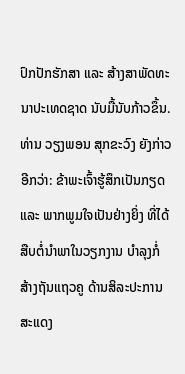ປົກປັກຮັກສາ ແລະ ສ້າງສາພັດທະນາປະເທດຊາດ ນັບມື້ນັບກ້າວຂຶ້ນ.
ທ່ານ ວຽງພອນ ສຸກຂະວົງ ຍັງກ່າວອີກວ່າ: ຂ້າພະເຈົ້າຮູ້ສຶກເປັນກຽດ ແລະ ພາກພູມໃຈເປັນຢ່າງຍິ່ງ ທີ່ໄດ້ສືບຕໍ່ນໍາພາໃນວຽກງານ ບໍາລຸງກໍ່ສ້າງຖັນແຖວຄູ ດ້ານສິລະປະການສະແດງ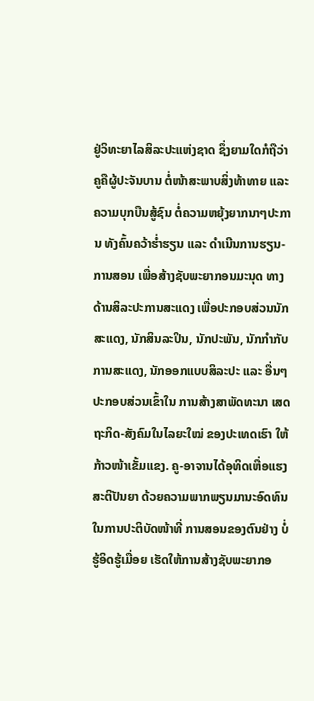ຢູ່ວິທະຍາໄລສິລະປະແຫ່ງຊາດ ຊຶ່ງຍາມໃດກໍຖືວ່າຄູຄືຜູ້ປະຈັນບານ ຕໍ່ໜ້າສະພາບສິ່ງທ້າທາຍ ແລະ ຄວາມບຸກບືນສູ້ຊົນ ຕໍ່ຄວາມຫຍຸ້ງຍາກນາໆປະການ ທັງຄົ້ນຄວ້າຮໍ່າຮຽນ ແລະ ດໍາເນີນການຮຽນ-ການສອນ ເພື່ອສ້າງຊັບພະຍາກອນມະນຸດ ທາງດ້ານສິລະປະການສະແດງ ເພື່ອປະກອບສ່ວນນັກສະແດງ, ນັກສິນລະປິນ, ນັກປະພັນ, ນັກກໍາກັບການສະແດງ, ນັກອອກແບບສິລະປະ ແລະ ອື່ນໆ ປະກອບສ່ວນເຂົ້າໃນ ການສ້າງສາພັດທະນາ ເສດຖະກິດ-ສັງຄົມໃນໄລຍະໃໝ່ ຂອງປະເທດເຮົາ ໃຫ້ກ້າວໜ້າເຂັ້ມແຂງ. ຄູ-ອາຈານໄດ້ອຸທິດເຫື່ອແຮງ ສະຕິປັນຍາ ດ້ວຍຄວາມພາກພຽນມານະອົດທົນ ໃນການປະຕິບັດໜ້າທີ່ ການສອນຂອງຕົນຢ່າງ ບໍ່ຮູ້ອິດຮູ້ເມື່ອຍ ເຮັດໃຫ້ການສ້າງຊັບພະຍາກອ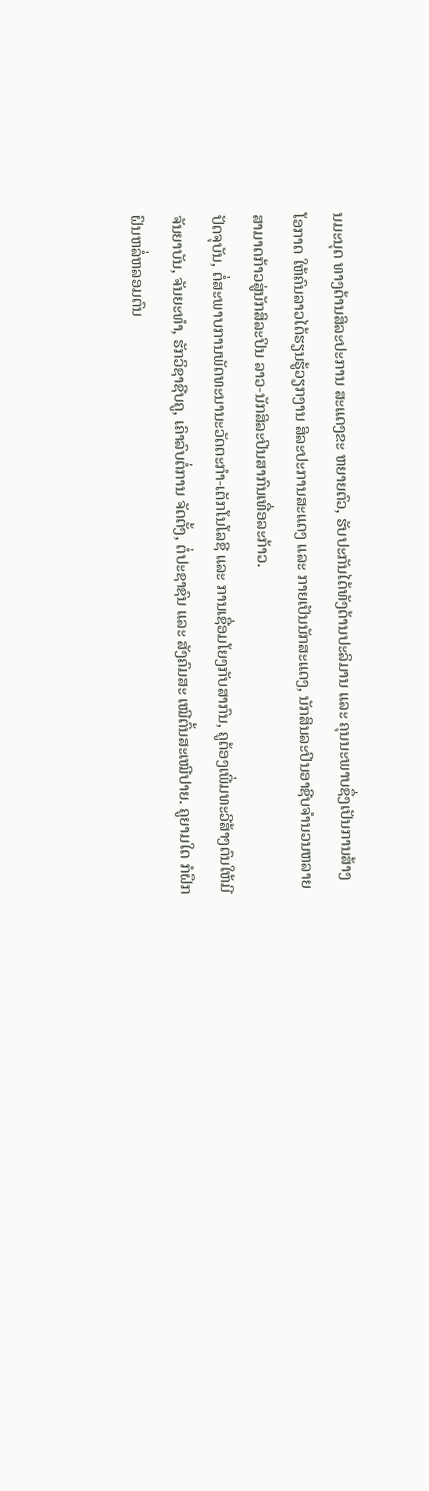ນມະນຸດ ທາງດ້ານສິລະປະການ ສະແດງຂະ ຫຍາຍຕົວ, ຮັບປະກັນໄດ້ທັງດ້ານປະລິມານ ແລະ ຄຸນນະພາບຊຶ່ງເປັນການສ້າງໂອກາດ ໃຫ້ຄົນລາວໄດ້ຮຽນຮູ້ວຽກງານ ສິລະປະການສະແດງ ແລະ ກາຍເປັນນັກສະແດງ, ນັກສິນລະປິນອາຊີບຈໍານວນຫລາຍ ສາມາດກ້າວສູ່ນັກສິລະປິນ ລາວ-ນັກສິລະປິນສາກົນເທື່ອລະກ້າວ.
ປັດຈຸບັນ, ຕໍ່ສະພາບການພັດທະນານະວັດຕະກໍາ-ເຕັກໂນໂລຊີ ແລະ ການເຊື່ອມໂຍງກັບສາກົນ, ຄູຕ້ອງເພີ່ມທະວີສ້າງຕົນໃຫ້ມີຈັນຍາບັນ, ຈັນຍະທໍາ, ຮັກວິຊາຊີບຄູ, ເຄົາລົບຕໍ່ການ ຈັດຕັ້ງ, ຕໍ່ປະຊາຊົນ ແລະ ສັງຄົມສະ ເໝີຕົ້ນສະເໝີປາຍ. ຄູຍາມໃດ ກໍຝຶກຝົນຫລໍ່ຫລອມຕົນ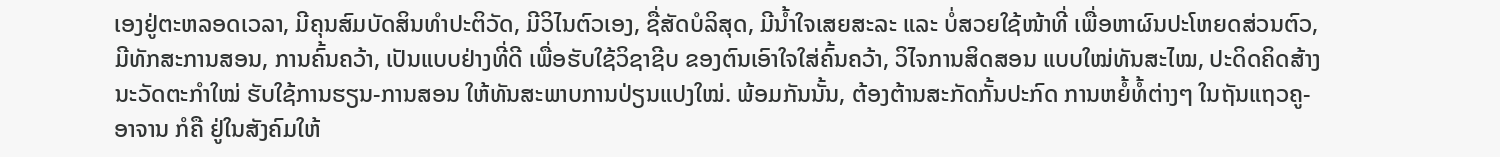ເອງຢູ່ຕະຫລອດເວລາ, ມີຄຸນສົມບັດສິນທໍາປະຕິວັດ, ມີວິໄນຕົວເອງ, ຊື່ສັດບໍລິສຸດ, ມີນໍ້າໃຈເສຍສະລະ ແລະ ບໍ່ສວຍໃຊ້ໜ້າທີ່ ເພື່ອຫາຜົນປະໂຫຍດສ່ວນຕົວ, ມີທັກສະການສອນ, ການຄົ້ນຄວ້າ, ເປັນແບບຢ່າງທີ່ດີ ເພື່ອຮັບໃຊ້ວິຊາຊີບ ຂອງຕົນເອົາໃຈໃສ່ຄົ້ນຄວ້າ, ວິໄຈການສິດສອນ ແບບໃໝ່ທັນສະໄໝ, ປະດິດຄິດສ້າງນະວັດຕະກໍາໃໝ່ ຮັບໃຊ້ການຮຽນ-ການສອນ ໃຫ້ທັນສະພາບການປ່ຽນແປງໃໝ່. ພ້ອມກັນນັ້ນ, ຕ້ອງຕ້ານສະກັດກັ້ນປະກົດ ການຫຍໍ້ທໍ້ຕ່າງໆ ໃນຖັນແຖວຄູ-ອາຈານ ກໍຄື ຢູ່ໃນສັງຄົມໃຫ້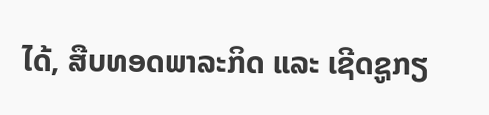ໄດ້, ສືບທອດພາລະກິດ ແລະ ເຊີດຊູກຽ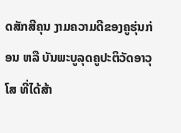ດສັກສີຄຸນ ງາມຄວາມດີຂອງຄູຮຸ່ນກ່ອນ ຫລື ບັນພະບູລຸດຄູປະຕິວັດອາວຸໂສ ທີ່ໄດ້ສ້າ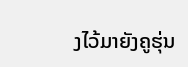ງໄວ້ມາຍັງຄູຮຸ່ນ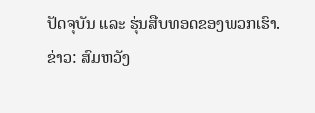ປັດຈຸບັນ ແລະ ຮຸ່ນສືບທອດຂອງພວກເຮົາ.
ຂ່າວ: ສົມຫວັງ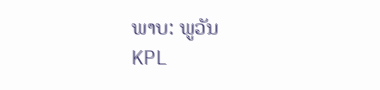ພາບ: ພູວັນ
KPL